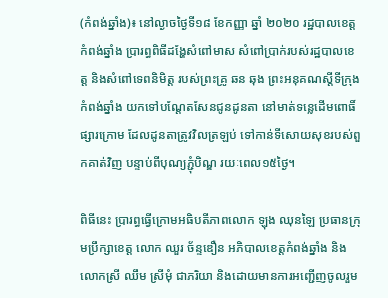(កំពង់ឆ្នាំង)៖ នៅល្ងាចថ្ងៃទី១៨ ខែកញ្ញា ឆ្នាំ ២០២០ រដ្ឋបាលខេត្តកំពង់ឆ្នាំង ប្រារព្ធពិធីដង្ហែសំពៅមាស សំពៅប្រាក់របស់រដ្ឋបាលខេត្ត និងសំពៅទេពនិមិត្ត របស់ព្រះគ្រូ ឆន ឆុង ព្រះអនុគណស្តីទីក្រុងកំពង់ឆ្នាំង យកទៅបណ្តែតសែនជូនដូនតា នៅមាត់ទន្លេដើមពោធិ៍ផ្សារក្រោម ដែលដូនតាត្រូវវិលត្រឡប់ ទៅកាន់ទីសោយសុខរបស់ពួកគាត់វិញ បន្ទាប់ពីបុណ្យភ្ជុំបិណ្ឌ រយៈពេល១៥ថ្ងៃ។

ពិធីនេះ ប្រារព្ធធ្វើក្រោមអធិបតីភាពលោក ឡុង ឈុនឡៃ ប្រធានក្រុមប្រឹក្សាខេត្ត លោក ឈួរ ច័ន្ទឌឿន អភិបាលខេត្តកំពង់ឆ្នាំង និង លោកស្រី ឈឹម ស្រីមុំ ជាភរិយា និងដោយមានការអញ្ជើញចូលរួម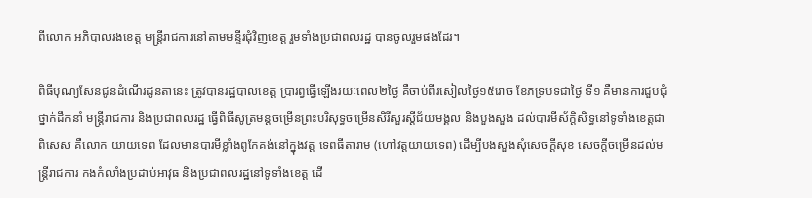ពីលោក អភិបាលរងខេត្ត មន្ត្រីរាជការនៅតាមមន្ទីរជុំវិញខេត្ត រួមទាំងប្រជាពលរដ្ឋ បានចូលរួមផងដែរ។

ពិធីបុណ្យសែនជូនដំណើរដូនតានេះ ត្រូវបានរដ្ឋបាលខេត្ត ប្រារព្វធ្វើឡើងរយៈពេល២ថ្ងៃ គឺចាប់ពីរសៀលថ្ងៃ១៥រោច ខែភទ្របទជាថ្ងៃ ទី១ គឺមានការជួបជុំថ្នាក់ដឹកនាំ មន្រ្តីរាជការ និងប្រជាពលរដ្ឋ ធ្វើពិធីសូត្រមន្តចម្រើនព្រះបរិសុទ្ធចម្រើនសិរីសួរស្តីជ័យមង្គល និងបួងសួង ដល់បារមីស័ក្តិសិទ្ធនៅទូទាំងខេត្តជាពិសេស គឺលោក យាយទេព ដែលមានបារមីខ្លាំងពូកែគង់នៅក្នុងវត្ត ទេពធីតារាម (ហៅវត្តយាយទេព) ដើម្បីបងសួងសុំសេចក្តីសុខ សេចក្តីចម្រើនដល់មន្រ្តីរាជការ កងកំលាំងប្រដាប់អាវុធ និងប្រជាពលរដ្ឋនៅទូទាំងខេត្ត ដើ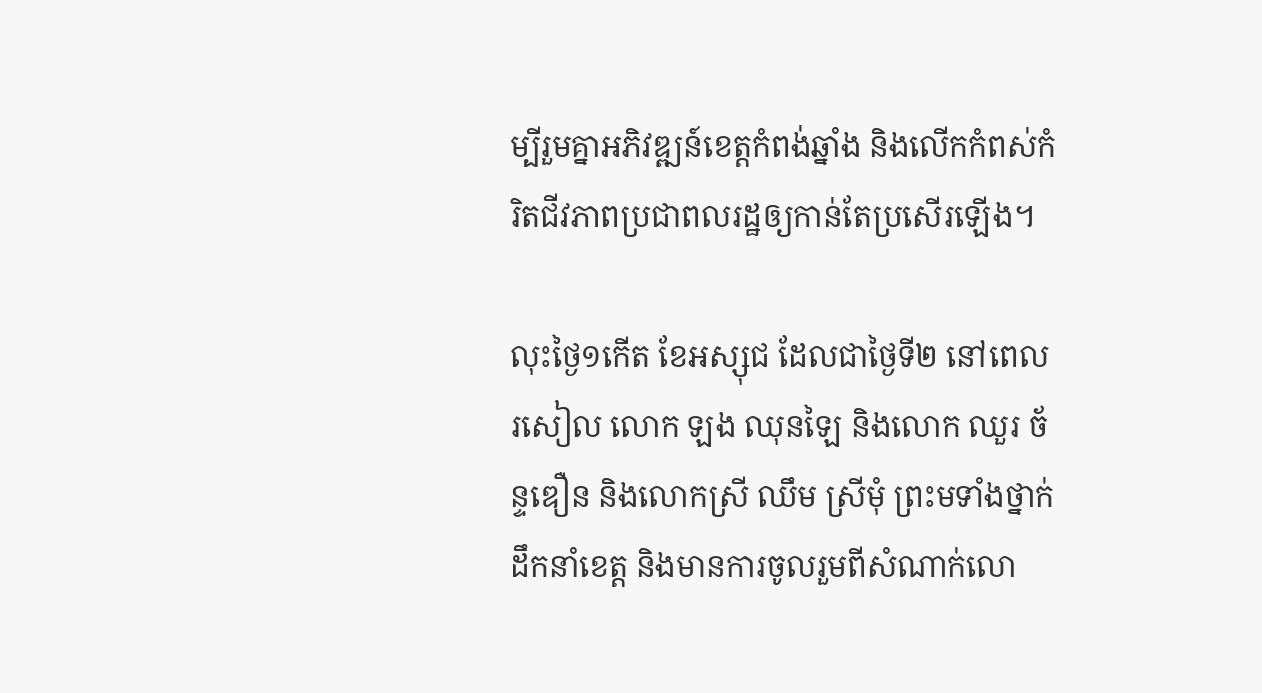ម្បីរួមគ្នាអភិវឌ្ឍន៍ខេត្តកំពង់ឆ្នាំង និងលើកកំពស់កំរិតជីវភាពប្រជាពលរដ្ឋឲ្យកាន់តែប្រសើរឡើង។

លុះថ្ងៃ១កើត ខែអស្សុជ ដែលជាថ្ងៃទី២ នៅពេលរសៀល លោក ឡង ឈុនឡៃ និងលោក ឈួរ ច័ន្ទឌឿន និងលោកស្រី ឈឹម ស្រីមុំ ព្រះមទាំងថ្នាក់ ដឹកនាំខេត្ត និងមានការចូលរួមពីសំណាក់លោ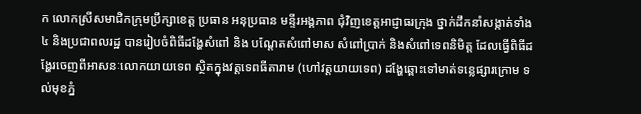ក លោកស្រីសមាជិកក្រុមប្រឹក្សាខេត្ត ប្រធាន អនុប្រធាន មន្ទីរអង្គភាព ជុំវិញខេត្តអាជ្ញាធរក្រុង ថ្នាក់ដឹកនាំសង្កាត់ទាំង៤ និងប្រជាពលរដ្ឋ បានរៀបចំពិធីដង្ហែសំពៅ និង បណ្តែតសំពៅមាស សំពៅប្រាក់ និងសំពៅទេពនិមិត្ត ដែលធ្វើពិធីដង្ហែរចេញពីអាសនៈលោកយាយទេព ស្ថិតក្នុងវត្តទេពធីតារាម (ហៅវត្តយាយទេព) ដង្ហែឆ្ពោះទៅមាត់ទន្លេផ្សារក្រោម ទល់មុខភ្នំ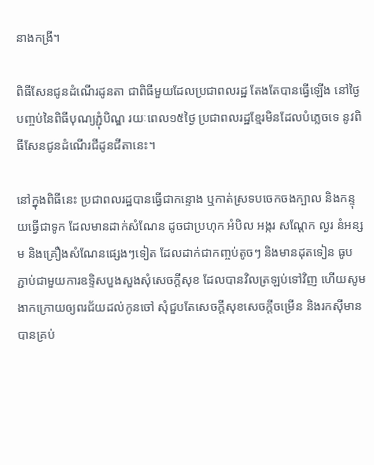នាងកង្រី។

ពិធីសែនជូនដំណើរដូនតា ជាពិធីមួយដែលប្រជាពលរដ្ឋ តែងតែបានធ្វើឡើង នៅថ្ងៃបញ្ចប់នៃពិធីបុណ្យភ្ជុំបិណ្ឌ រយៈពេល១៥ថ្ងៃ ប្រជាពលរដ្ឋខ្មែរមិនដែលបំភ្លេចទេ នូវពិធីសែនជូនដំណើរជីដូនជីតានេះ។

នៅក្នុងពិធីនេះ ប្រជាពលរដ្ឋបានធ្វើជាកន្ទោង ឬកាត់ស្រទបចេកចងក្បាល និងកន្ទុយធ្វើជាទូក ដែលមានដាក់សំណែន ដូចជាប្រហុក អំបិល អង្ករ សណ្តែក ល្ងរ នំអន្សម និងគ្រឿងសំណែនផ្សេងៗទៀត ដែលដាក់ជាកញ្ចប់តូចៗ និងមានដុតទៀន ធូប ភ្ជាប់ជាមួយការឧទ្ទិសបួងសួងសុំសេចក្តីសុខ ដែលបានវិលត្រឡប់ទៅវិញ ហើយសូមងាកក្រោយឲ្យពរជ័យដល់កូនចៅ សុំជួបតែសេចក្តីសុខសេចក្តីចម្រើន និងរកស៊ីមានបានគ្រប់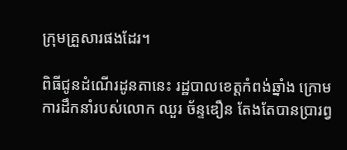ក្រុមគ្រួសារផងដែរ។

ពិធីជូនដំណើរដូនតានេះ រដ្ឋបាលខេត្តកំពង់ឆ្នាំង ក្រោមការដឹកនាំរបស់លោក ឈួរ ច័ន្ទឌឿន តែងតែបានប្រារព្វ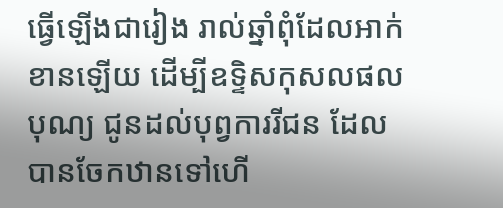ធ្វើឡើងជារៀង រាល់ឆ្នាំពុំដែលអាក់ខានឡើយ ដើម្បីឧទ្ទិសកុសលផលបុណ្យ ជូនដល់បុព្វការរីជន ដែលបានចែកឋានទៅហើ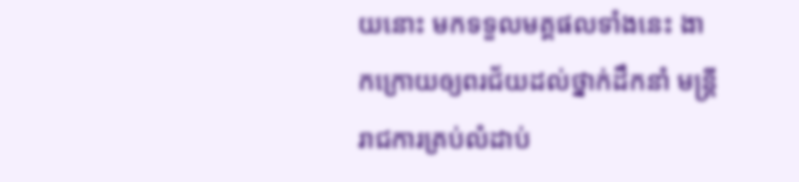យនោះ មកទទួលមគ្គផលទាំងនេះ ងាកក្រោយឲ្យពរជ័យដល់ថ្នាក់ដឹកនាំ មន្រ្តីរាជការគ្រប់លំដាប់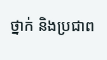ថ្នាក់ និងប្រជាព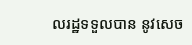លរដ្ឋទទួលបាន នូវសេច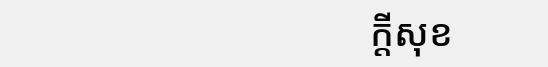ក្តីសុខ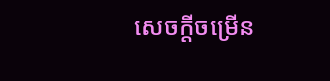សេចក្តីចម្រើន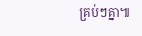គ្រប់ៗគ្នា៕